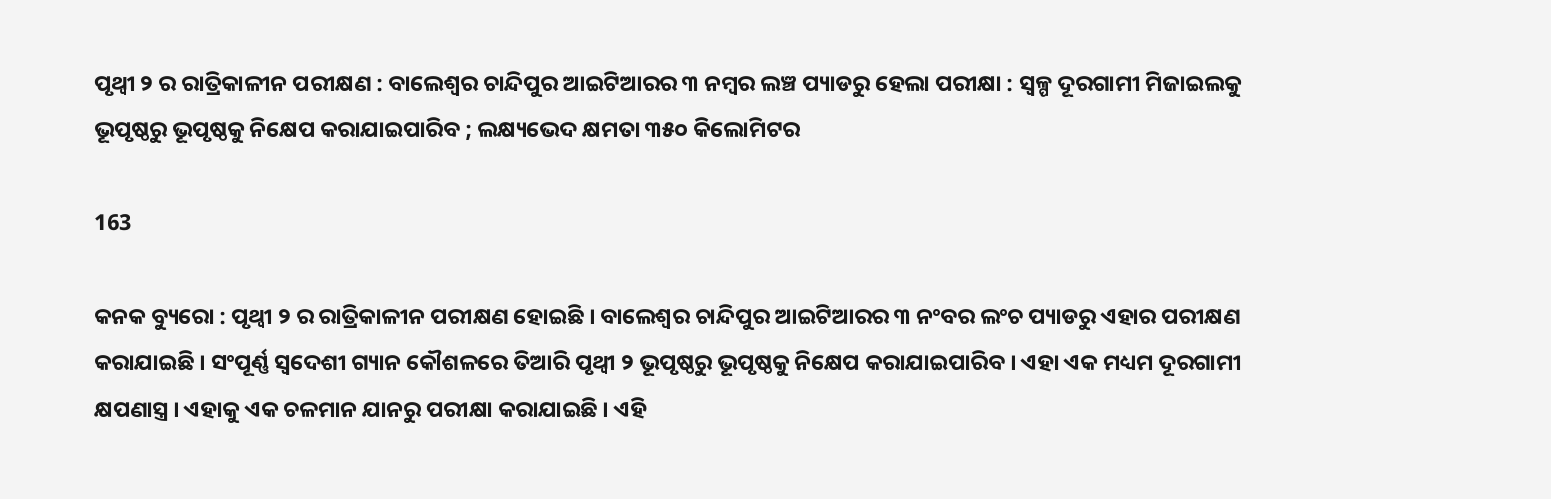ପୃଥ୍ୱୀ ୨ ର ରାତ୍ରିକାଳୀନ ପରୀକ୍ଷଣ : ବାଲେଶ୍ୱର ଚାନ୍ଦିପୁର ଆଇଟିଆରର ୩ ନମ୍ବର ଲଞ୍ଚ ପ୍ୟାଡରୁ ହେଲା ପରୀକ୍ଷା : ସ୍ୱଳ୍ପ ଦୂରଗାମୀ ମିଜାଇଲକୁ ଭୂପୃଷ୍ଠରୁ ଭୂପୃଷ୍ଠକୁ ନିକ୍ଷେପ କରାଯାଇପାରିବ ; ଲକ୍ଷ୍ୟଭେଦ କ୍ଷମତା ୩୫୦ କିଲୋମିଟର

163

କନକ ବ୍ୟୁରୋ : ପୃଥ୍ୱୀ ୨ ର ରାତ୍ରିକାଳୀନ ପରୀକ୍ଷଣ ହୋଇଛି । ବାଲେଶ୍ୱର ଚାନ୍ଦିପୁର ଆଇଟିଆରର ୩ ନଂବର ଲଂଚ ପ୍ୟାଡରୁ ଏହାର ପରୀକ୍ଷଣ କରାଯାଇଛି । ସଂପୂର୍ଣ୍ଣ ସ୍ୱଦେଶୀ ଗ୍ୟାନ କୌଶଳରେ ତିଆରି ପୃଥ୍ୱୀ ୨ ଭୂପୃଷ୍ଠରୁ ଭୂପୃଷ୍ଠକୁ ନିକ୍ଷେପ କରାଯାଇପାରିବ । ଏହା ଏକ ମଧ୍ୟମ ଦୂରଗାମୀ କ୍ଷପଣାସ୍ତ୍ର । ଏହାକୁ ଏକ ଚଳମାନ ଯାନରୁ ପରୀକ୍ଷା କରାଯାଇଛି । ଏହି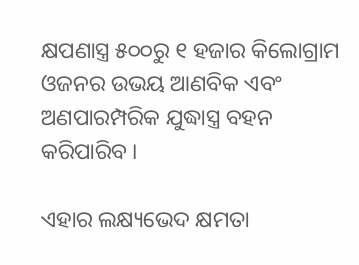କ୍ଷପଣାସ୍ତ୍ର ୫୦୦ରୁ ୧ ହଜାର କିଲୋଗ୍ରାମ ଓଜନର ଉଭୟ ଆଣବିକ ଏବଂ ଅଣପାରମ୍ପରିକ ଯୁଦ୍ଧାସ୍ତ୍ର ବହନ କରିପାରିବ ।

ଏହାର ଲକ୍ଷ୍ୟଭେଦ କ୍ଷମତା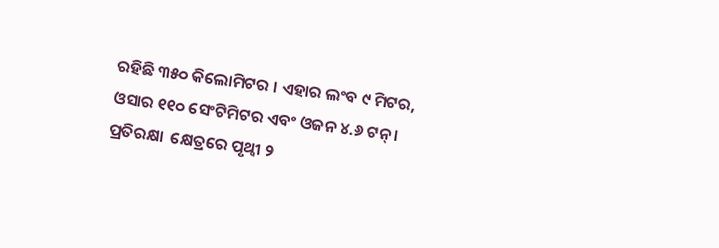ରହିଛି ୩୫୦ କିଲୋମିଟର । ଏହାର ଲଂବ ୯ ମିଟର, ଓସାର ୧୧୦ ସେଂଟିମିଟର ଏବଂ ଓଜନ ୪.୬ ଟନ୍ । ପ୍ରତିରକ୍ଷା  କ୍ଷେତ୍ରରେ ପୃଥ୍ୱୀ ୨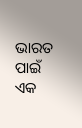ଭାରତ ପାଇଁ ଏକ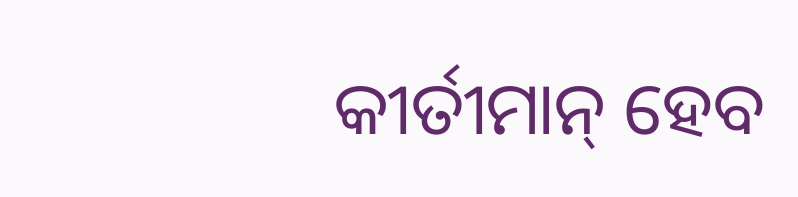କୀର୍ତୀମାନ୍ ହେବ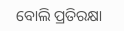ବୋଲି ପ୍ରତିରକ୍ଷା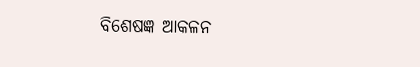ବିଶେଷଜ୍ଞ ଆକଳନ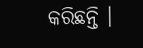କରିଛନ୍ତି ।